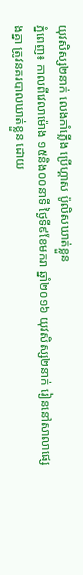យុវសិស្ស២នាក់ លេងកាំភ្លើង ប្រើហ្គាស ប៉ូលិសឃាត់ខ្លួន
ភ្នំពេញ៖ កាលពីវេលាម៉ោង ១៥និង០០នាទី ថ្ងៃទី៩ខែមករា ឆ្នាំ២០១៦ យុវសិស្ស២នាក់ រៀននៅសាលាផ្សេងគ្នា ត្រូវនគរបាលឃាត់ខ្លួន ដោយ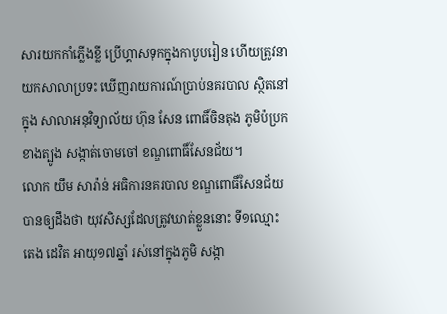សារយកកាំភ្លើងខ្លី ប្រើហ្គាសទុកក្នុងកាបូបរៀន ហើយត្រូវនាយកសាលាប្រទះ ឃើញរាយការណ៍ប្រាប់នគរបាល ស្ថិតនៅក្នុង សាលាអនុវិទ្យាល័យ ហ៊ុន សែន ពោធិ៍ចិនតុង ភូមិប៉ប្រកខាងត្បូង សង្កាត់ចោមចៅ ខណ្ឌពោធិ៍សែនជ័យ។
លោក យឹម សារ៉ាន់ អធិការនគរបាល ខណ្ឌពោធិ៍សែនជ័យ បានឲ្យដឹងថា យុវសិស្សដែលត្រូវឃាត់ខ្លួននោះ ទី១ឈ្មោះ តេង ដេវិត អាយុ១៧ឆ្នាំ រស់នៅក្នុងភូមិ សង្កា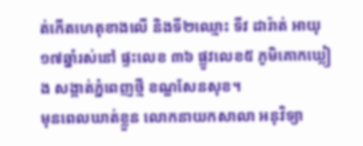ត់កើតហេតុខាងលើ និងទី២ឈ្មោះ ទីវ ដារ៉ាត់ អាយុ១៧ឆ្នាំរស់នៅ ផ្ទះលេខ ៣៦ ផ្លូវលេខ៥ ភូមិគោកឃ្លៀង សង្កាត់ភ្នំពេញថ្មី ខណ្ឌសែនសុខ។
មុនពេលឃាត់ខ្លួន លោកនាយកសាលា អនុវិទ្យា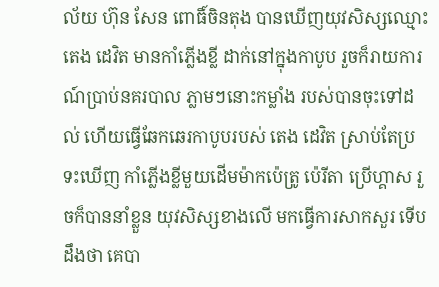ល័យ ហ៊ុន សែន ពោធិ៍ចិនតុង បានឃើញយុវសិស្សឈ្មោះ តេង ដេវិត មានកាំភ្លើងខ្លី ដាក់នៅក្នុងកាបូប រួចក៏រាយការណ៍ប្រាប់នគរបាល ភ្លាមៗនោះកម្លាំង របស់បានចុះទៅដល់ ហើយធ្វើឆែកឆេរកាបូបរបស់ តេង ដេវិត ស្រាប់តែប្រទះឃើញ កាំភ្លើងខ្លីមួយដើមម៉ាកប៉េត្រូ ប៉េរីតា ប្រើហ្គាស រួចក៏បាននាំខ្លួន យុវសិស្សខាងលើ មកធ្វើការសាកសួរ ទើបដឹងថា គេបា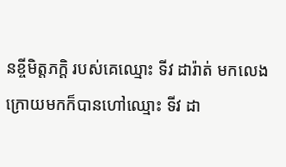នខ្ចីមិត្តភក្តិ របស់គេឈ្មោះ ទីវ ដារ៉ាត់ មកលេង ក្រោយមកក៏បានហៅឈ្មោះ ទីវ ដា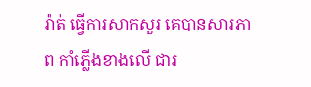រ៉ាត់ ធ្វើការសាកសួរ គេបានសារភាព កាំភ្លើងខាងលើ ជារ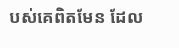បស់គេពិតមែន ដែល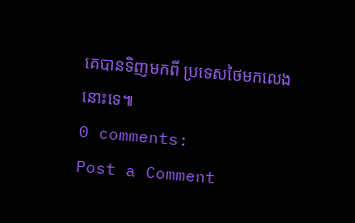គេបានទិញមកពី ប្រទេសថៃមកលេងនោះទេ៕
0 comments:
Post a Comment